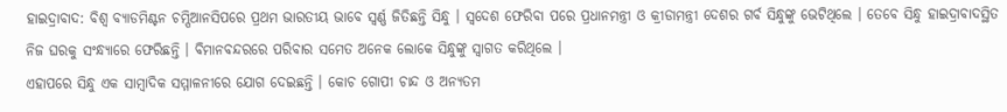ହାଇଦ୍ରାବାଦ: ବିଶ୍ବ ବ୍ୟାଡମିଣ୍ଟନ ଚମ୍ପିଆନସିପରେ ପ୍ରଥମ ଭାରତୀୟ ଭାବେ ସ୍ବର୍ଣ୍ଣ ଜିତିଛନ୍ତି ସିନ୍ଧୁ । ସ୍ବଦେଶ ଫେରିବା ପରେ ପ୍ରଧାନମନ୍ତ୍ରୀ ଓ କ୍ରୀଡାମନ୍ତ୍ରୀ ଦେଶର ଗର୍ବ ସିନ୍ଧୁଙ୍କୁ ଭେଟିଥିଲେ । ତେବେ ସିନ୍ଧୁ ହାଇଦ୍ରାବାଦସ୍ଥିତ ନିଜ ଘରକୁ ସଂନ୍ଧ୍ୟାରେ ଫେରିଛନ୍ତି । ବିମାନବନ୍ଦରରେ ପରିବାର ସମେତ ଅନେକ ଲୋକେ ସିନ୍ଧୁଙ୍କୁ ସ୍ବାଗତ କରିଥିଲେ ।
ଏହାପରେ ସିନ୍ଧୁ ଏକ ସାମ୍ବାଦିକ ସମ୍ମାଳନୀରେ ଯୋଗ ଦେଇଛନ୍ତି । କୋଚ ଗୋପୀ ଚାନ୍ଦ ଓ ଅନ୍ୟତମ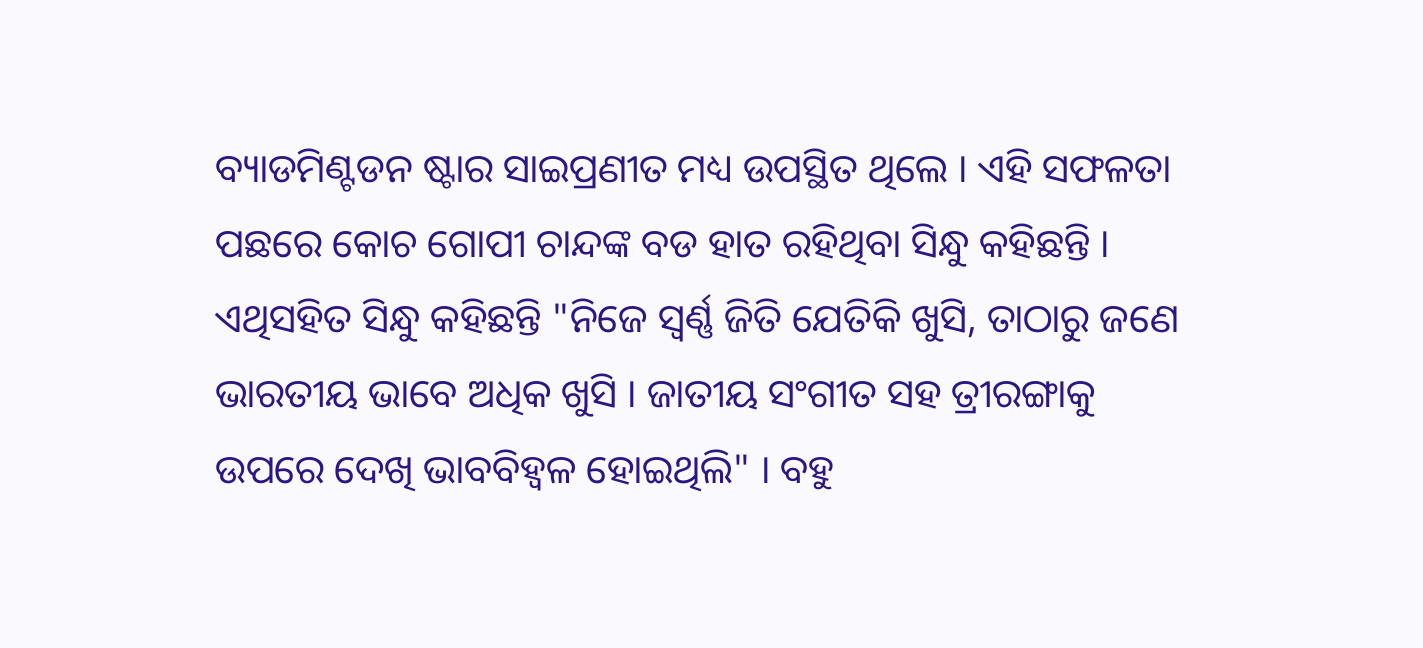ବ୍ୟାଡମିଣ୍ଟଡନ ଷ୍ଟାର ସାଇପ୍ରଣୀତ ମଧ୍ୟ ଉପସ୍ଥିତ ଥିଲେ । ଏହି ସଫଳତା ପଛରେ କୋଚ ଗୋପୀ ଚାନ୍ଦଙ୍କ ବଡ ହାତ ରହିଥିବା ସିନ୍ଧୁ କହିଛନ୍ତି । ଏଥିସହିତ ସିନ୍ଧୁ କହିଛନ୍ତି "ନିଜେ ସ୍ବର୍ଣ୍ଣ ଜିତି ଯେତିକି ଖୁସି, ତାଠାରୁ ଜଣେ ଭାରତୀୟ ଭାବେ ଅଧିକ ଖୁସି । ଜାତୀୟ ସଂଗୀତ ସହ ତ୍ରୀରଙ୍ଗାକୁ ଉପରେ ଦେଖି ଭାବବିହ୍ବଳ ହୋଇଥିଲି" । ବହୁ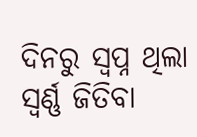ଦିନରୁ ସ୍ବପ୍ନ ଥିଲା ସ୍ବର୍ଣ୍ଣ ଜିତିବା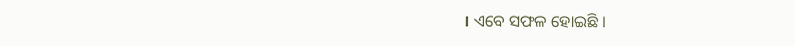। ଏବେ ସଫଳ ହୋଇଛି ।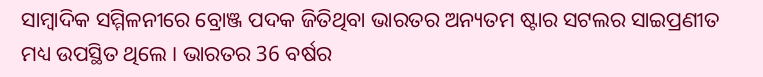ସାମ୍ବାଦିକ ସମ୍ମିଳନୀରେ ବ୍ରୋଞ୍ଜ ପଦକ ଜିତିଥିବା ଭାରତର ଅନ୍ୟତମ ଷ୍ଟାର ସଟଲର ସାଇପ୍ରଣୀତ ମଧ୍ୟ ଉପସ୍ଥିତ ଥିଲେ । ଭାରତର 36 ବର୍ଷର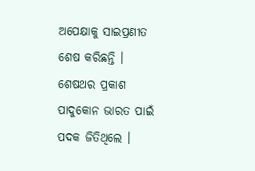ଅପେକ୍ଷାକୁ ସାଇପ୍ରଣୀତ ଶେଷ କରିଛନ୍ତି । ଶେଷଥର ପ୍ରକାଶ ପାଦୁକୋନ ଭାରତ ପାଇଁ ପଦକ ଜିତିଥିଲେ ।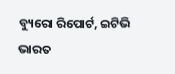ବ୍ୟୁରୋ ରିପୋର୍ଟ, ଇଟିଭି ଭାରତ